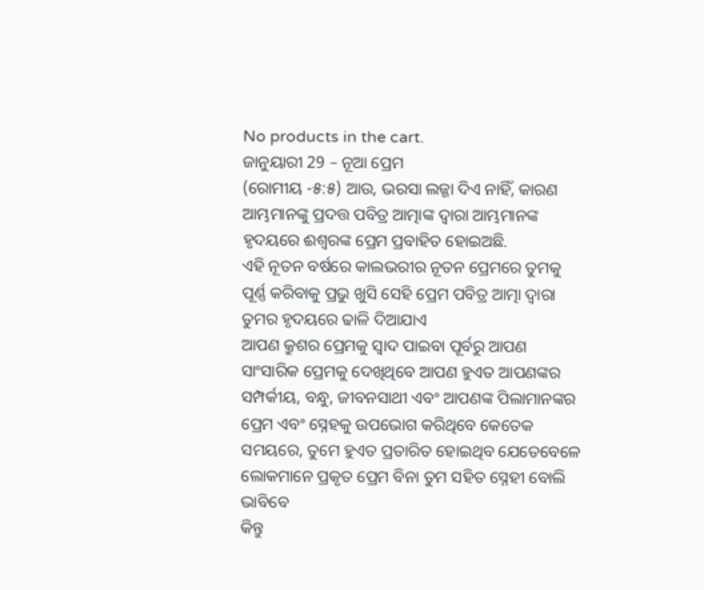No products in the cart.
ଜାନୁୟାରୀ 29 – ନୂଆ ପ୍ରେମ
(ରୋମୀୟ -୫:୫) ଆଉ, ଭରସା ଲଜ୍ଜା ଦିଏ ନାହିଁ, କାରଣ ଆମ୍ଭମାନଙ୍କୁ ପ୍ରଦତ୍ତ ପବିତ୍ର ଆତ୍ମାଙ୍କ ଦ୍ୱାରା ଆମ୍ଭମାନଙ୍କ ହୃଦୟରେ ଈଶ୍ବରଙ୍କ ପ୍ରେମ ପ୍ରବାହିତ ହୋଇଅଛି.
ଏହି ନୂତନ ବର୍ଷରେ କାଲଭରୀର ନୂତନ ପ୍ରେମରେ ତୁମକୁ ପୂର୍ଣ୍ଣ କରିବାକୁ ପ୍ରଭୁ ଖୁସି ସେହି ପ୍ରେମ ପବିତ୍ର ଆତ୍ମା ଦ୍ୱାରା ତୁମର ହୃଦୟରେ ଢାଳି ଦିଆଯାଏ
ଆପଣ କ୍ରୁଶର ପ୍ରେମକୁ ସ୍ୱାଦ ପାଇବା ପୂର୍ବରୁ ଆପଣ ସାଂସାରିକ ପ୍ରେମକୁ ଦେଖିଥିବେ ଆପଣ ହୁଏତ ଆପଣଙ୍କର ସମ୍ପର୍କୀୟ, ବନ୍ଧୁ, ଜୀବନସାଥୀ ଏବଂ ଆପଣଙ୍କ ପିଲାମାନଙ୍କର ପ୍ରେମ ଏବଂ ସ୍ନେହକୁ ଉପଭୋଗ କରିଥିବେ କେତେକ ସମୟରେ, ତୁମେ ହୁଏତ ପ୍ରତାରିତ ହୋଇଥିବ ଯେତେବେଳେ ଲୋକମାନେ ପ୍ରକୃତ ପ୍ରେମ ବିନା ତୁମ ସହିତ ସ୍ନେହୀ ବୋଲି ଭାବିବେ
କିନ୍ତୁ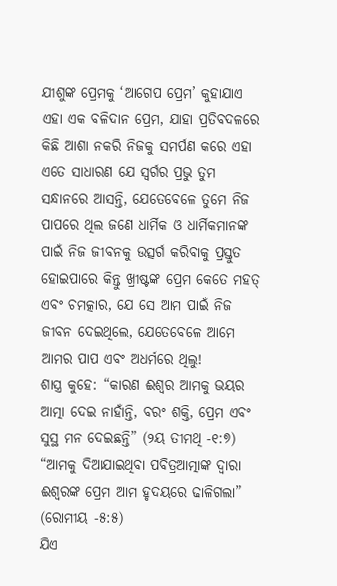ଯୀଶୁଙ୍କ ପ୍ରେମକୁ ‘ଆଗେପ ପ୍ରେମ’ କୁହାଯାଏ ଏହା ଏକ ବଳିଦାନ ପ୍ରେମ, ଯାହା ପ୍ରତିବଦଳରେ କିଛି ଆଶା ନକରି ନିଜକୁ ସମର୍ପଣ କରେ ଏହା ଏତେ ସାଧାରଣ ଯେ ସ୍ୱର୍ଗର ପ୍ରଭୁ ତୁମ ସନ୍ଧାନରେ ଆସନ୍ତି, ଯେତେବେଳେ ତୁମେ ନିଜ ପାପରେ ଥିଲ ଜଣେ ଧାର୍ମିକ ଓ ଧାର୍ମିକମାନଙ୍କ ପାଇଁ ନିଜ ଜୀବନକୁ ଉତ୍ସର୍ଗ କରିବାକୁ ପ୍ରସ୍ତୁତ ହୋଇପାରେ କିନ୍ତୁ ଖ୍ରୀଷ୍ଟଙ୍କ ପ୍ରେମ କେତେ ମହତ୍ ଏବଂ ଚମତ୍କାର, ଯେ ସେ ଆମ ପାଇଁ ନିଜ ଜୀବନ ଦେଇଥିଲେ, ଯେତେବେଳେ ଆମେ ଆମର ପାପ ଏବଂ ଅଧର୍ମରେ ଥିଲୁ!
ଶାସ୍ତ୍ର କୁହେ: “କାରଣ ଈଶ୍ବର ଆମକୁ ଭୟର ଆତ୍ମା ଦେଇ ନାହାଁନ୍ତି, ବରଂ ଶକ୍ତି, ପ୍ରେମ ଏବଂ ସୁସ୍ଥ ମନ ଦେଇଛନ୍ତି” (୨ୟ ତୀମଥି -୧:୭) “ଆମକୁ ଦିଆଯାଇଥିବା ପବିତ୍ରଆତ୍ମାଙ୍କ ଦ୍ୱାରା ଈଶ୍ବରଙ୍କ ପ୍ରେମ ଆମ ହୃଦୟରେ ଢାଳିଗଲା” (ରୋମୀୟ -୫:୫)
ଯିଏ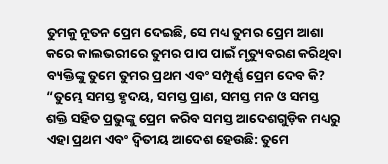ତୁମକୁ ନୂତନ ପ୍ରେମ ଦେଇଛି, ସେ ମଧ୍ୟ ତୁମର ପ୍ରେମ ଆଶା କରେ କାଲଭରୀରେ ତୁମର ପାପ ପାଇଁ ମୃତ୍ୟୁବରଣ କରିଥିବା ବ୍ୟକ୍ତିଙ୍କୁ ତୁମେ ତୁମର ପ୍ରଥମ ଏବଂ ସମ୍ପୂର୍ଣ୍ଣ ପ୍ରେମ ଦେବ କି? “ତୁମ୍ଭେ ସମସ୍ତ ହୃଦୟ, ସମସ୍ତ ପ୍ରାଣ, ସମସ୍ତ ମନ ଓ ସମସ୍ତ ଶକ୍ତି ସହିତ ପ୍ରଭୁଙ୍କୁ ପ୍ରେମ କରିବ ସମସ୍ତ ଆଦେଶଗୁଡ଼ିକ ମଧ୍ୟରୁ ଏହା ପ୍ରଥମ ଏବଂ ଦ୍ୱିତୀୟ ଆଦେଶ ହେଉଛି: ତୁମେ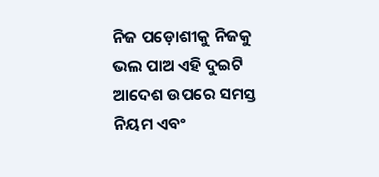ନିଜ ପଡ଼ୋଶୀକୁ ନିଜକୁ ଭଲ ପାଅ ଏହି ଦୁଇଟି ଆଦେଶ ଉପରେ ସମସ୍ତ ନିୟମ ଏବଂ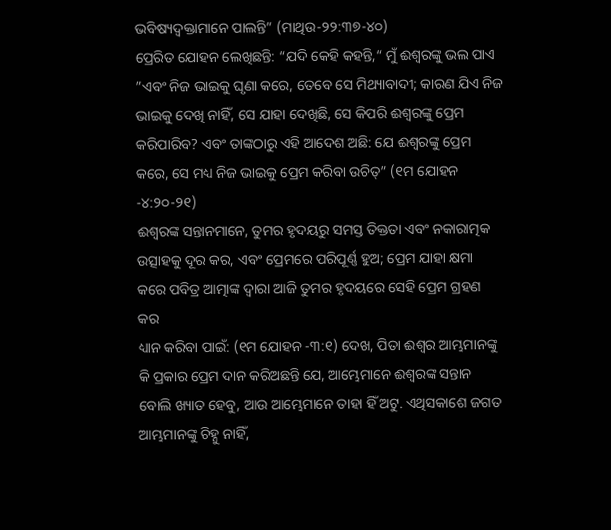ଭବିଷ୍ୟଦ୍ବକ୍ତାମାନେ ପାଲନ୍ତି” (ମାଥିଉ-୨୨:୩୭-୪୦)
ପ୍ରେରିତ ଯୋହନ ଲେଖିଛନ୍ତି: “ଯଦି କେହି କହନ୍ତି,“ ମୁଁ ଈଶ୍ବରଙ୍କୁ ଭଲ ପାଏ ”ଏବଂ ନିଜ ଭାଇକୁ ଘୃଣା କରେ, ତେବେ ସେ ମିଥ୍ୟାବାଦୀ; କାରଣ ଯିଏ ନିଜ ଭାଇକୁ ଦେଖି ନାହିଁ, ସେ ଯାହା ଦେଖିଛି, ସେ କିପରି ଈଶ୍ବରଙ୍କୁ ପ୍ରେମ କରିପାରିବ? ଏବଂ ତାଙ୍କଠାରୁ ଏହି ଆଦେଶ ଅଛି: ଯେ ଈଶ୍ବରଙ୍କୁ ପ୍ରେମ କରେ, ସେ ମଧ୍ୟ ନିଜ ଭାଇକୁ ପ୍ରେମ କରିବା ଉଚିତ୍” (୧ମ ଯୋହନ -୪:୨୦-୨୧)
ଈଶ୍ବରଙ୍କ ସନ୍ତାନମାନେ, ତୁମର ହୃଦୟରୁ ସମସ୍ତ ତିକ୍ତତା ଏବଂ ନକାରାତ୍ମକ ଉତ୍ସାହକୁ ଦୂର କର, ଏବଂ ପ୍ରେମରେ ପରିପୂର୍ଣ୍ଣ ହୁଅ; ପ୍ରେମ ଯାହା କ୍ଷମା କରେ ପବିତ୍ର ଆତ୍ମାଙ୍କ ଦ୍ୱାରା ଆଜି ତୁମର ହୃଦୟରେ ସେହି ପ୍ରେମ ଗ୍ରହଣ କର
ଧ୍ୟାନ କରିବା ପାଇଁ: (୧ମ ଯୋହନ -୩:୧) ଦେଖ, ପିତା ଈଶ୍ବର ଆମ୍ଭମାନଙ୍କୁ କି ପ୍ରକାର ପ୍ରେମ ଦାନ କରିଅଛନ୍ତି ଯେ, ଆମ୍ଭେମାନେ ଈଶ୍ବରଙ୍କ ସନ୍ତାନ ବୋଲି ଖ୍ୟାତ ହେବୁ, ଆଉ ଆମ୍ଭେମାନେ ତାହା ହିଁ ଅଟୁ. ଏଥିସକାଶେ ଜଗତ ଆମ୍ଭମାନଙ୍କୁ ଚିହ୍ନୁ ନାହିଁ,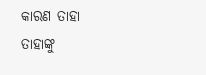କାରଣ ତାହା ତାହାଙ୍କୁ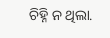ଚିହ୍ନି ନ ଥିଲା.